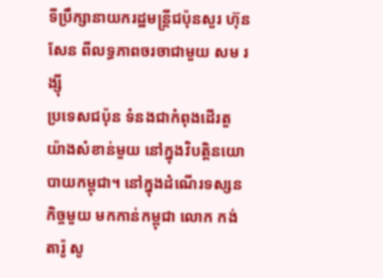ទីប្រឹក្សានាយករដ្ឋមន្ត្រីជប៉ុនសួរ ហ៊ុន សែន ពីលទ្ធភាពចរចាជាមួយ សម រង្ស៊ី
ប្រទេសជប៉ុន ទំនងជាកំពុងដើរតួយ៉ាងសំខាន់មួយ នៅក្នុងវិបត្តិនយោបាយកម្ពុជា។ នៅក្នុងដំណើរទស្សនកិច្ចមួយ មកកាន់កម្ពុជា លោក កង់តារ៉ូ សូ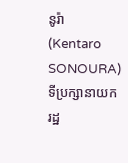នូរ៉ា (Kentaro SONOURA) ទីប្រក្សានាយករដ្ឋ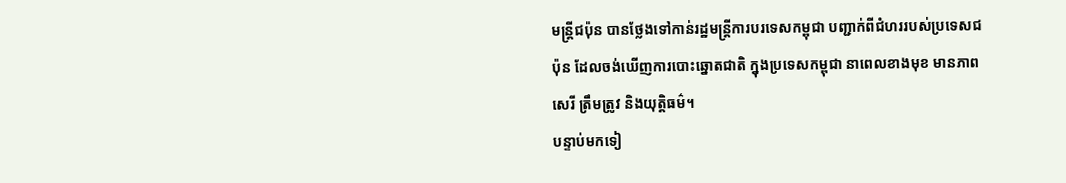មន្ត្រីជប៉ុន បានថ្លែងទៅកាន់រដ្ឋមន្ត្រីការបរទេសកម្ពុជា បញ្ជាក់ពីជំហររបស់ប្រទេសជប៉ុន ដែលចង់ឃើញការបោះឆ្នោតជាតិ ក្នុងប្រទេសកម្ពុជា នាពេលខាងមុខ មានភាពសេរី ត្រឹមត្រូវ និងយុត្តិធម៌។
បន្ទាប់មកទៀ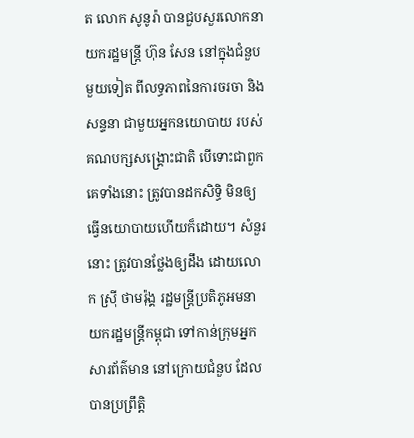ត លោក សូនូរ៉ា បានជួបសួរលោកនាយករដ្ឋមន្ត្រី ហ៊ុន សែន នៅក្នុងជំនួបមួយទៀត ពីលទ្ធភាពនៃការចរចា និងសន្ទនា ជាមួយអ្នកនយោបាយ របស់គណបក្សសង្គ្រោះជាតិ បើទោះជាពួកគេទាំងនោះ ត្រូវបានដកសិទ្ធិ មិនឲ្យធ្វើនយោបាយហើយក៏ដោយ។ សំនួរនោះ ត្រូវបានថ្លែងឲ្យដឹង ដោយលោក ស្រ៊ី ថាមរ៉ុង្គ រដ្ឋមន្ត្រីប្រតិភូអមនាយករដ្ឋមន្ត្រីកម្ពុជា ទៅកាន់ក្រុមអ្នកសារព័ត៌មាន នៅក្រោយជំនួប ដែលបានប្រព្រឹត្តិ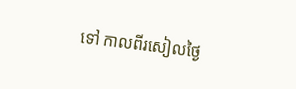ទៅ កាលពីរសៀលថ្ងៃ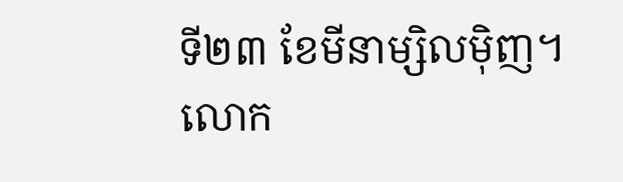ទី២៣ ខែមីនាម្សិលម៉ិញ។
លោក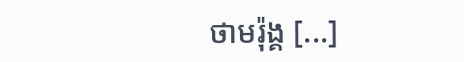ថាមរ៉ុង្គ [...]